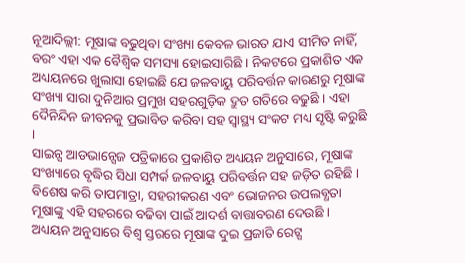ନୂଆଦିଲ୍ଲୀ: ମୂଷାଙ୍କ ବଢୁଥିବା ସଂଖ୍ୟା କେବଳ ଭାରତ ଯାଏ ସୀମିତ ନାହିଁ, ବରଂ ଏହା ଏକ ବୈଶ୍ୱିକ ସମସ୍ୟା ହୋଇସାରିଛି । ନିକଟରେ ପ୍ରକାଶିତ ଏକ ଅଧ୍ୟୟନରେ ଖୁଲାସା ହୋଇଛି ଯେ ଜଳବାୟୁ ପରିବର୍ତ୍ତନ କାରଣରୁ ମୂଷାଙ୍କ ସଂଖ୍ୟା ସାରା ଦୁନିଆର ପ୍ରମୁଖ ସହରଗୁଡ଼ିକ ଦ୍ରୁତ ଗତିରେ ବଢୁଛି । ଏହା ଦୈନିନ୍ଦିନ ଜୀବନକୁ ପ୍ରଭାବିତ କରିବା ସହ ସ୍ୱାସ୍ଥ୍ୟ ସଂକଟ ମଧ୍ୟ ସୃଷ୍ଟି କରୁଛି ।
ସାଇନ୍ସ ଆଡଭାନ୍ସେଜ ପତ୍ରିକାରେ ପ୍ରକାଶିତ ଅଧ୍ୟୟନ ଅନୁସାରେ, ମୂଷାଙ୍କ ସଂଖ୍ୟାରେ ବୃଦ୍ଧିର ସିଧା ସମ୍ପର୍କ ଜଳବାୟୁ ପରିବର୍ତ୍ତନ ସହ ଜଡ଼ିତ ରହିଛି । ବିଶେଷ କରି ତାପମାତ୍ରା, ସହରୀକରଣ ଏବଂ ଭୋଜନର ଉପଲବ୍ଧତା ମୂଷାଙ୍କୁ ଏହି ସହରରେ ବଢିବା ପାଇଁ ଆଦର୍ଶ ବାତ୍ତାବରଣ ଦେଉଛି । ଅଧ୍ୟୟନ ଅନୁସାରେ ବିଶ୍ୱ ସ୍ତରରେ ମୂଷାଙ୍କ ଦୁଇ ପ୍ରଜାତି ରେଟ୍ସ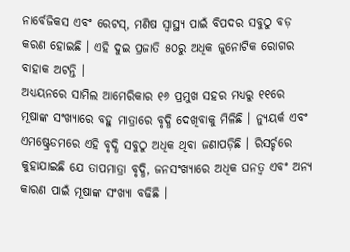ନାର୍ବେଜିକସ ଏବଂ ରେଟସ୍, ମଣିଷ ସ୍ୱାସ୍ଥ୍ୟ ପାଇଁ ବିପଦର ସବୁଠୁ ବଡ଼ କରଣ ହୋଇଛି । ଏହି ଦୁଇ ପ୍ରଜାତି ୫୦ରୁ ଅଧିକ ଜୁନୋଟିକ ରୋଗର ବାହାକ ଅଟନ୍ତି ।
ଅଧ୍ୟୟନରେ ସାମିଲ ଆମେରିକାର ୧୬ ପ୍ରମୁଖ ସହର ମଧ୍ୟରୁ ୧୧ରେ ମୂଷାଙ୍କ ସଂଖ୍ୟାରେ ବହୁ ମାତ୍ରାରେ ବୃଦ୍ଧି ଦେଖିବାକୁ ମିଳିଛି । ନ୍ୟୁୟର୍କ ଏବଂ ଏମଷ୍ଟ୍ରେଡମରେ ଏହି ବୃଦ୍ଧି ସବୁଠୁ ଅଧିକ ଥିବା ଜଣାପଡ଼ିଛି । ରିସର୍ଚ୍ଚରେ କୁହାଯାଇଛି ଯେ ତାପମାତ୍ରା ବୃଦ୍ଧି, ଜନସଂଖ୍ୟାରେ ଅଧିକ ଘନତ୍ୱ ଏବଂ ଅନ୍ୟ କାରଣ ପାଇଁ ମୂଷାଙ୍କ ସଂଖ୍ୟା ବଢିଛି ।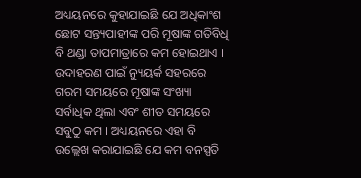ଅଧ୍ୟୟନରେ କୁହାଯାଇଛି ଯେ ଅଧିକାଂଶ ଛୋଟ ସନ୍ତ୍ୟପାହୀଙ୍କ ପରି ମୂଷାଙ୍କ ଗତିବିଧି ବି ଥଣ୍ଡା ତାପମାତ୍ରାରେ କମ ହୋଇଥାଏ । ଉଦାହରଣ ପାଇଁ ନ୍ୟୁୟର୍କ ସହରରେ ଗରମ ସମୟରେ ମୂଷାଙ୍କ ସଂଖ୍ୟା ସର୍ବାଧିକ ଥିଲା ଏବଂ ଶୀତ ସମୟରେ ସବୁଠୁ କମ । ଅଧ୍ୟୟନରେ ଏହା ବି ଉଲ୍ଲେଖ କରାଯାଇଛି ଯେ କମ ବନସ୍ପତି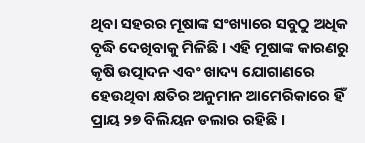ଥିବା ସହରର ମୂଷାଙ୍କ ସଂଖ୍ୟାରେ ସବୁଠୁ ଅଧିକ ବୃଦ୍ଧି ଦେଖିବାକୁ ମିଳିଛି । ଏହି ମୂଷାଙ୍କ କାରଣରୁ କୃଷି ଉତ୍ପାଦନ ଏବଂ ଖାଦ୍ୟ ଯୋଗାଣରେ ହେଉଥିବା କ୍ଷତିର ଅନୁମାନ ଆମେରିକାରେ ହିଁ ପ୍ରାୟ ୨୭ ବିଲିୟନ ଡଲାର ରହିଛି ।